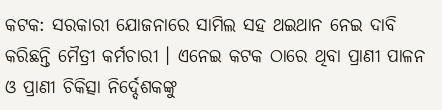କଟକ: ସରକାରୀ ଯୋଜନାରେ ସାମିଲ ସହ ଥଇଥାନ ନେଇ ଦାବି କରିଛନ୍ତି ମୈତ୍ରୀ କର୍ମଚାରୀ । ଏନେଇ କଟକ ଠାରେ ଥିବା ପ୍ରାଣୀ ପାଳନ ଓ ପ୍ରାଣୀ ଚିକିତ୍ସା ନିର୍ଦ୍ଦେଶକଙ୍କୁ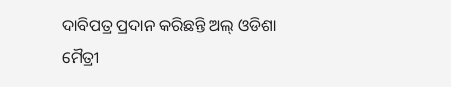ଦାବିପତ୍ର ପ୍ରଦାନ କରିଛନ୍ତି ଅଲ୍ ଓଡିଶା ମୈତ୍ରୀ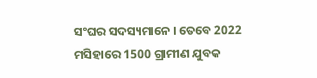ସଂଘର ସଦସ୍ୟମାନେ । ତେବେ 2022 ମସିହାରେ 1500 ଗ୍ରାମୀଣ ଯୁବକ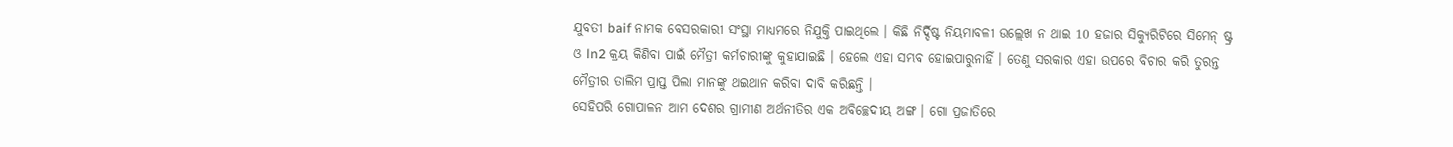ଯୁବତୀ baif ନାମକ ବେସରକାରୀ ସଂସ୍ଥା ମାଧ୍ୟମରେ ନିଯୁକ୍ତି ପାଇଥିଲେ । କିଛି ନିର୍ଦ୍ଦିଷ୍ଟ ନିୟମାବଳୀ ଉଲ୍ଲେଖ ନ ଥାଇ 10 ହଜାର ସିକ୍ୟୁରିଟିରେ ସିମେନ୍ ଷ୍ଟ୍ର ଓ ln2 କ୍ରୟ କିଣିବା ପାଇଁ ମୈତ୍ରୀ କର୍ମଚାରୀଙ୍କୁ କୁହାଯାଇଛି । ହେଲେ ଏହା ସମ୍ଭବ ହୋଇପାରୁନାହିଁ । ତେଣୁ ସରକାର ଏହା ଉପରେ ବିଚାର କରି ତୁରନ୍ତ ମୈତ୍ରୀର ତାଲିମ ପ୍ରାପ୍ତ ପିଲା ମାନଙ୍କୁ ଥଇଥାନ କରିବା ଦାବି କରିଛନ୍ତି ।
ସେହିପରି ଗୋପାଳନ ଆମ ଦେଶର ଗ୍ରାମୀଣ ଅର୍ଥନୀତିର ଏକ ଅବିଚ୍ଛେଦୀୟ ଅଙ୍ଗ । ଗୋ ପ୍ରଜାତିରେ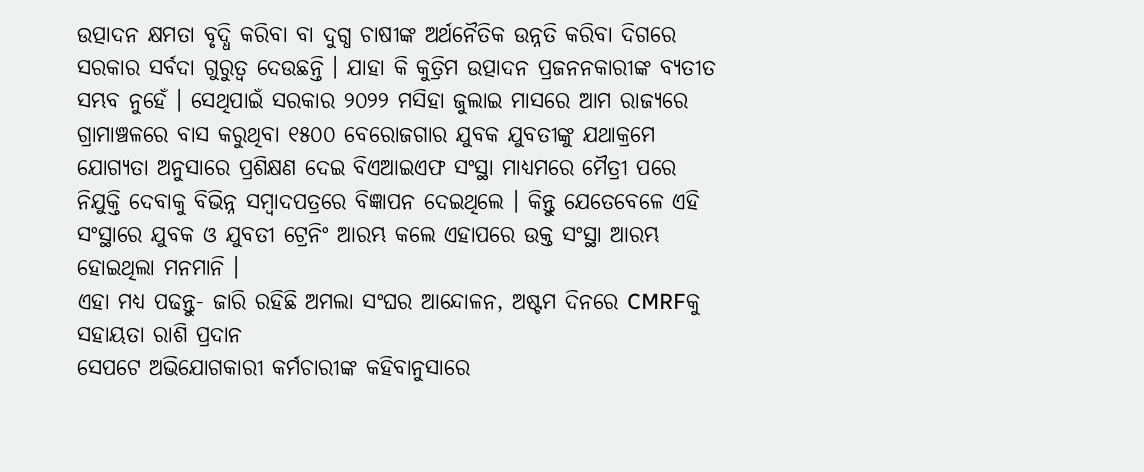ଉତ୍ପାଦନ କ୍ଷମତା ବୃଦ୍ଧି କରିବା ବା ଦୁଗ୍ଧ ଚାଷୀଙ୍କ ଅର୍ଥନୈତିକ ଉନ୍ନତି କରିବା ଦିଗରେ ସରକାର ସର୍ବଦା ଗୁରୁତ୍ୱ ଦେଉଛନ୍ତି । ଯାହା କି କୁତ୍ରିମ ଉତ୍ପାଦନ ପ୍ରଜନନକାରୀଙ୍କ ବ୍ୟତୀତ ସମ୍ଭବ ନୁହେଁ । ସେଥିପାଇଁ ସରକାର ୨୦୨୨ ମସିହା ଜୁଲାଇ ମାସରେ ଆମ ରାଜ୍ୟରେ ଗ୍ରାମାଞ୍ଚଳରେ ବାସ କରୁଥିବା ୧୫୦୦ ବେରୋଜଗାର ଯୁବକ ଯୁବତୀଙ୍କୁ ଯଥାକ୍ରମେ ଯୋଗ୍ୟତା ଅନୁସାରେ ପ୍ରଶିକ୍ଷଣ ଦେଇ ବିଏଆଇଏଫ ସଂସ୍ଥା ମାଧ୍ୟମରେ ମୈତ୍ରୀ ପରେ ନିଯୁକ୍ତି ଦେବାକୁ ବିଭିନ୍ନ ସମ୍ବାଦପତ୍ରରେ ବିଜ୍ଞାପନ ଦେଇଥିଲେ । କିନ୍ତୁ ଯେତେବେଳେ ଏହି ସଂସ୍ଥାରେ ଯୁବକ ଓ ଯୁବତୀ ଟ୍ରେନିଂ ଆରମ୍ଭ କଲେ ଏହାପରେ ଉକ୍ତ ସଂସ୍ଥା ଆରମ୍ଭ ହୋଇଥିଲା ମନମାନି ।
ଏହା ମଧ୍ୟ ପଢନ୍ତୁ- ଜାରି ରହିଛି ଅମଲା ସଂଘର ଆନ୍ଦୋଳନ, ଅଷ୍ଟମ ଦିନରେ CMRFକୁ ସହାୟତା ରାଶି ପ୍ରଦାନ
ସେପଟେ ଅଭିଯୋଗକାରୀ କର୍ମଚାରୀଙ୍କ କହିବାନୁସାରେ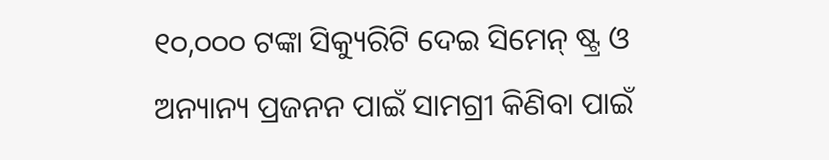୧୦,୦୦୦ ଟଙ୍କା ସିକ୍ୟୁରିଟି ଦେଇ ସିମେନ୍ ଷ୍ଟ୍ର ଓ ଅନ୍ୟାନ୍ୟ ପ୍ରଜନନ ପାଇଁ ସାମଗ୍ରୀ କିଣିବା ପାଇଁ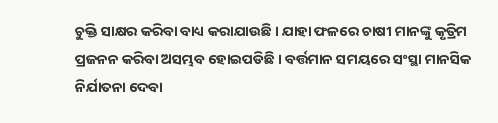ଚୁକ୍ତି ସାକ୍ଷର କରିବା ବାଧ୍ୟ କରାଯାଉଛି । ଯାହା ଫଳରେ ଚାଷୀ ମାନଙ୍କୁ କୃତ୍ରିମ ପ୍ରଜନନ କରିବା ଅସମ୍ଭବ ହୋଇପଡିଛି । ବର୍ତ୍ତମାନ ସମୟରେ ସଂସ୍ଥା ମାନସିକ ନିର୍ଯାତନା ଦେବା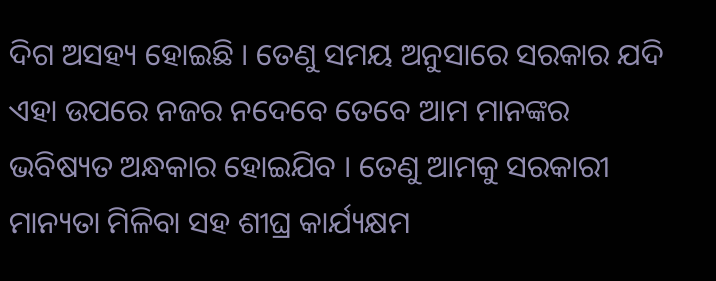ଦିଗ ଅସହ୍ୟ ହୋଇଛି । ତେଣୁ ସମୟ ଅନୁସାରେ ସରକାର ଯଦି ଏହା ଉପରେ ନଜର ନଦେବେ ତେବେ ଆମ ମାନଙ୍କର ଭବିଷ୍ୟତ ଅନ୍ଧକାର ହୋଇଯିବ । ତେଣୁ ଆମକୁ ସରକାରୀ ମାନ୍ୟତା ମିଳିବା ସହ ଶୀଘ୍ର କାର୍ଯ୍ୟକ୍ଷମ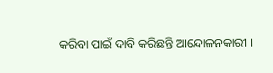କରିବା ପାଇଁ ଦାବି କରିଛନ୍ତି ଆନ୍ଦୋଳନକାରୀ ।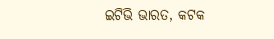ଇଟିଭି ଭାରତ, କଟକ